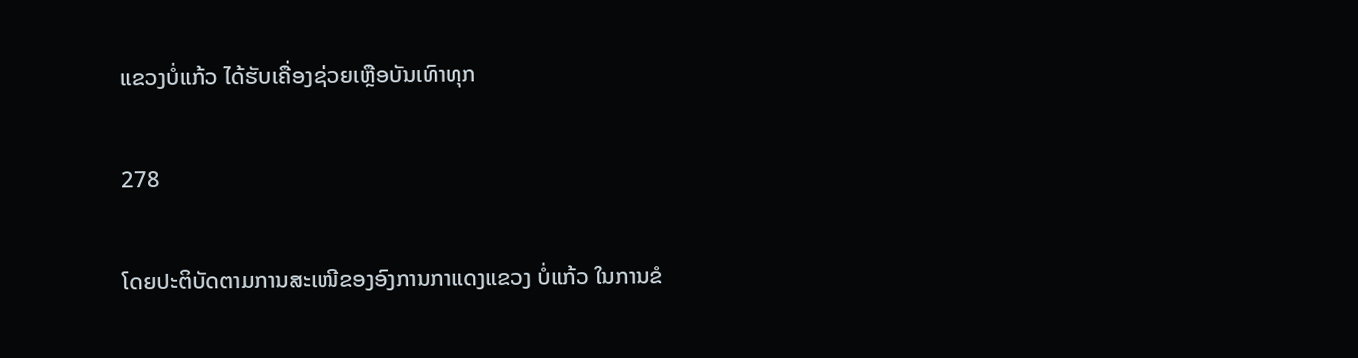ແຂວງບໍ່ແກ້ວ ໄດ້ຮັບເຄື່ອງຊ່ວຍເຫຼືອບັນເທົາທຸກ

278

ໂດຍປະຕິບັດຕາມການສະເໜີຂອງອົງການກາແດງແຂວງ ບໍ່ແກ້ວ ໃນການຂໍ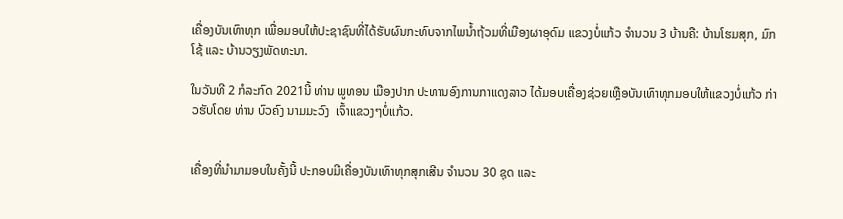ເຄື່ອງບັນເທົາທຸກ ເພື່ອມອບໃຫ້ປະຊາຊົນທີ່ໄດ້ຮັບຜົນກະທົບຈາກໄພນໍ້າຖ້ວມທີ່ເມືອງຜາອຸດົມ ແຂວງບໍ່ແກ້ວ ຈໍານວນ 3 ບ້ານຄື: ບ້ານໂຮມສຸກ, ມົກໂຊ້ ແລະ ບ້ານວຽງພັດທະນາ.

ໃນວັນທີ 2 ກໍລະກົດ 2021ນີ້ ທ່ານ ພູທອນ ເມືອງປາກ ປະທານອົງການກາແດງລາວ ໄດ້ມອບເຄື່ອງຊ່ວຍເຫຼືອບັນເທົາທຸກມອບໃຫ້ແຂວງບໍ່ແກ້ວ ກ່າວຮັບໂດຍ ທ່ານ ບົວຄົງ ນາມມະວົງ  ເຈົ້າແຂວງໆບໍ່ແກ້ວ.


ເຄື່ອງທີ່ນໍາມາມອບໃນຄັ້ງນີ້ ປະກອບມີເຄື່ອງບັນເທົາທຸກສຸກເສີນ ຈໍານວນ 30 ຊຸດ ແລະ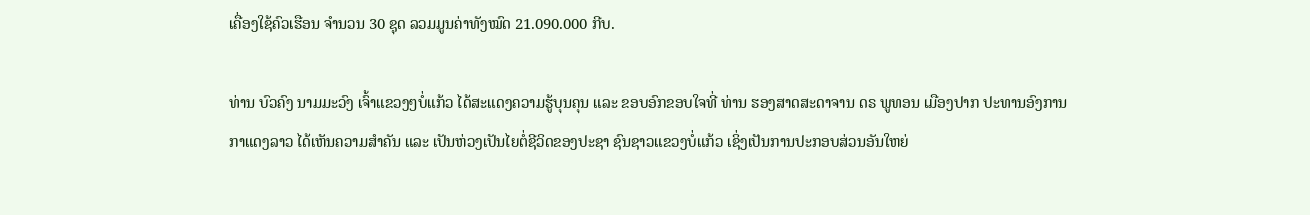ເຄື່ອງໃຊ້ຄົວເຮືອນ ຈໍານວນ 30 ຊຸດ ລວມມູນຄ່າທັງໝົດ 21.090.000 ກີບ.

ທ່ານ ບົວຄົງ ນາມມະວົງ ເຈົ້າແຂວງໆບໍ່ແກ້ວ ໄດ້ສະແດງຄວາມຮູ້ບຸນຄຸນ ແລະ ຂອບອົກຂອບໃຈທີ່ ທ່ານ ຮອງສາດສະດາຈານ ດຣ ພູທອນ ເມືອງປາກ ປະທານອົງການກາແດງລາວ ໄດ້ເຫັນຄວາມສໍາຄັນ ແລະ ເປັນຫ່ວງເປັນໄຍຕໍ່ຊີວິດຂອງປະຊາ ຊົນຊາວແຂວງບໍ່ແກ້ວ ເຊິ່ງເປັນການປະກອບສ່ວນອັນໃຫຍ່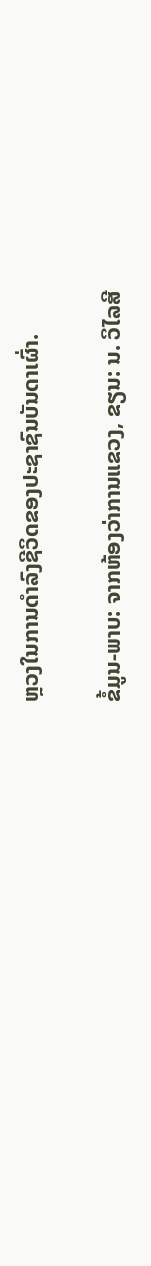ຫຼວງໃນການດໍາລົງຊີວິດຂອງປະຊາຊົນບັນດາເຜົ່າ.

ຂໍ້ມູນ-ພາບ: ຈາກຫ້ອງວ່າການແຂວງ, ຂຽນ: ນ. ວິໄລສີ